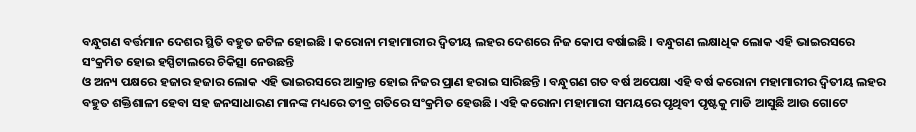ବନ୍ଧୁଗଣ ବର୍ତ୍ତମାନ ଦେଶର ସ୍ଥିତି ବହୁତ ଜଟିଳ ହୋଇଛି । କରୋନା ମହାମାରୀର ଦ୍ଵିତୀୟ ଲହର ଦେଶରେ ନିଜ କୋପ ବର୍ଷାଇଛି । ବନ୍ଧୁଗଣ ଲକ୍ଷାଧିକ ଲୋକ ଏହି ଭାଇରସରେ ସଂକ୍ରମିତ ହୋଇ ହସ୍ପିଟାଲରେ ଚିକିତ୍ସା ନେଉଛନ୍ତି
ଓ ଅନ୍ୟ ପକ୍ଷରେ ହଜାର ହଜାର ଲୋକ ଏହି ଭାଇରସରେ ଆକ୍ରାନ୍ତ ହୋଇ ନିଜର ପ୍ରାଣ ହରାଇ ସାରିଛନ୍ତି । ବନ୍ଧୁଗଣ ଗତ ବର୍ଷ ଅପେକ୍ଷା ଏହି ବର୍ଷ କରୋନା ମହାମାରୀର ଦ୍ଵିତୀୟ ଲହର ବହୁତ ଶକ୍ତିଶାଳୀ ହେବା ସହ ଜନସାଧାରଣ ମାନଙ୍କ ମଧ୍ୟରେ ତୀବ୍ର ଗତିରେ ସଂକ୍ରମିତ ହେଉଛି । ଏହି କରୋନା ମହାମାରୀ ସମୟରେ ପୃଥିବୀ ପୃଷ୍ଟକୁ ମାଡି ଆସୁଛି ଆଉ ଗୋଟେ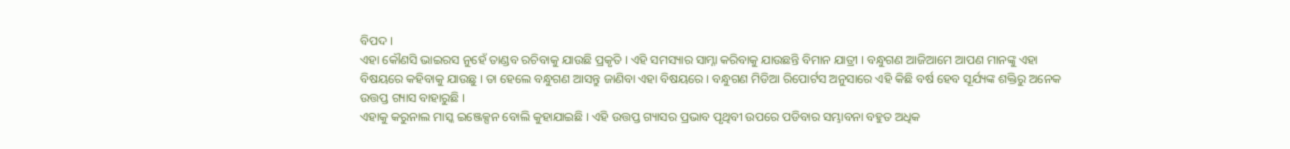ବିପଦ ।
ଏହା କୌଣସି ଭାଇରସ ନୁହେଁ ତାଣ୍ଡବ ରଚିବାକୁ ଯାଉଛି ପ୍ରକୃତି । ଏହି ସମସ୍ୟାର ସାମ୍ନା କରିବାକୁ ଯାଉଛନ୍ତି ବିମାନ ଯାତ୍ରୀ । ବନ୍ଧୁଗଣ ଆଜିଆମେ ଆପଣ ମାନଙ୍କୁ ଏହା ବିଷୟରେ କହିବାକୁ ଯାଉଛୁ । ତା ହେଲେ ବନ୍ଧୁଗଣ ଆସନ୍ତୁ ଜାଣିବା ଏହା ବିଷୟରେ । ବନ୍ଧୁଗଣ ମିଡିଆ ରିପୋର୍ଟସ ଅନୁସାରେ ଏହି କିଛି ବର୍ଷ ହେବ ସୂର୍ଯ୍ୟଙ୍କ ଶକ୍ତିରୁ ଅନେକ ଉତ୍ତପ୍ତ ଗ୍ୟାସ ବାହାରୁଛି ।
ଏହାକୁ କରୁନାଲ ମାସ୍କ ଇଞ୍ଜେକ୍ସନ ବୋଲି କୁହାଯାଇଛି । ଏହି ଉତ୍ତପ୍ତ ଗ୍ୟାସର ପ୍ରଭାବ ପୃଥିବୀ ଉପରେ ପଡିବାର ସମ୍ଭାବନା ବହୁତ ଅଧିକ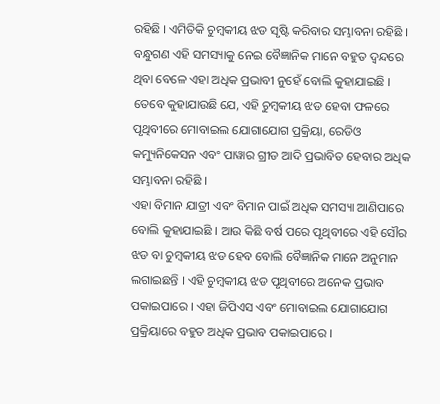ରହିଛି । ଏମିତିକି ଚୁମ୍ବକୀୟ ଝଡ ସୃଷ୍ଟି କରିବାର ସମ୍ଭାବନା ରହିଛି । ବନ୍ଧୁଗଣ ଏହି ସମସ୍ୟାକୁ ନେଇ ବୈଜ୍ଞାନିକ ମାନେ ବହୁତ ଦ୍ଵନ୍ଦରେ ଥିବା ବେଳେ ଏହା ଅଧିକ ପ୍ରଭାବୀ ନୁହେଁ ବୋଲି କୁହାଯାଇଛି । ତେବେ କୁହାଯାଉଛି ଯେ, ଏହି ଚୁମ୍ବକୀୟ ଝଡ ହେବା ଫଳରେ ପୃଥିବୀରେ ମୋବାଇଲ ଯୋଗାଯୋଗ ପ୍ରକ୍ରିୟା, ରେଡିଓ କମ୍ୟୁନିକେସନ ଏବଂ ପାୱାର ଗ୍ରୀଡ ଆଦି ପ୍ରଭାବିତ ହେବାର ଅଧିକ ସମ୍ଭାବନା ରହିଛି ।
ଏହା ବିମାନ ଯାତ୍ରୀ ଏବଂ ବିମାନ ପାଇଁ ଅଧିକ ସମସ୍ୟା ଆଣିପାରେ ବୋଲି କୁହାଯାଇଛି । ଆଉ କିଛି ବର୍ଷ ପରେ ପୃଥିବୀରେ ଏହି ସୌର ଝଡ ବା ଚୁମ୍ବକୀୟ ଝଡ ହେବ ବୋଲି ବୈଜ୍ଞାନିକ ମାନେ ଅନୁମାନ ଲଗାଇଛନ୍ତି । ଏହି ଚୁମ୍ବକୀୟ ଝଡ ପୃଥିବୀରେ ଅନେକ ପ୍ରଭାବ ପକାଇପାରେ । ଏହା ଜିପିଏସ ଏବଂ ମୋବାଇଲ ଯୋଗାଯୋଗ ପ୍ରକ୍ରିୟାରେ ବହୁତ ଅଧିକ ପ୍ରଭାବ ପକାଇପାରେ ।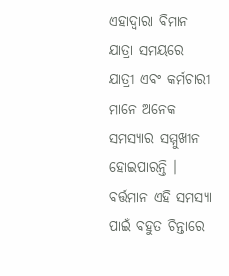ଏହାଦ୍ବାରା ବିମାନ ଯାତ୍ରା ସମୟରେ ଯାତ୍ରୀ ଏବଂ କର୍ମଚାରୀ ମାନେ ଅନେକ ସମସ୍ୟାର ସମ୍ମୁଖୀନ ହୋଇପାରନ୍ତି । ବର୍ତ୍ତମାନ ଏହି ସମସ୍ୟା ପାଇଁ ବହୁତ ଚିନ୍ତାରେ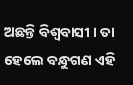ଅଛନ୍ତି ବିଶ୍ଵବାସୀ । ତା ହେଲେ ବନ୍ଧୁଗଣ ଏହି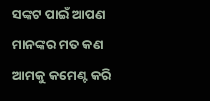ସଙ୍କଟ ପାଇଁ ଆପଣ ମାନଙ୍କର ମତ କଣ ଆମକୁ କମେଣ୍ଟ କରି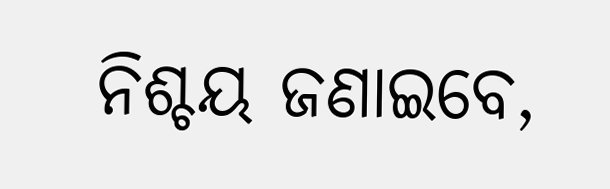ନିଶ୍ଚୟ ଜଣାଇବେ,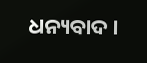ଧନ୍ୟବାଦ ।